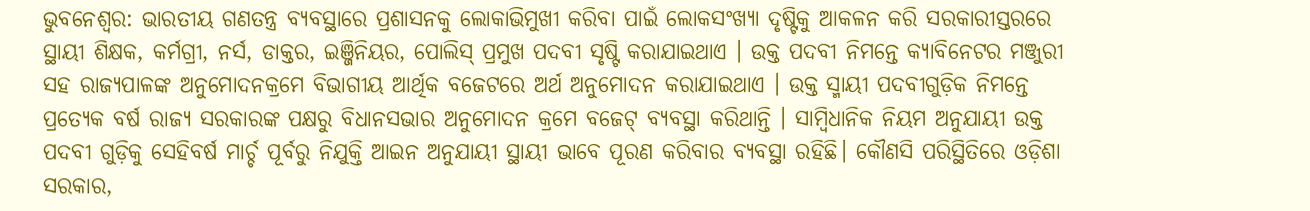ଭୁବନେଶ୍ୱର: ଭାରତୀୟ ଗଣତନ୍ତ୍ର ବ୍ୟବସ୍ଥାରେ ପ୍ରଶାସନକୁ ଲୋକାଭିମୁଖୀ କରିବା ପାଇଁ ଲୋକସଂଖ୍ୟା ଦୃଷ୍ଟିକୁ ଆକଳନ କରି ସରକାରୀସ୍ତରରେ ସ୍ଥାୟୀ ଶିକ୍ଷକ, କର୍ମଗ୍ରୀ, ନର୍ସ, ଡାକ୍ତର, ଇଞ୍ଜିନିୟର, ପୋଲିସ୍ ପ୍ରମୁଖ ପଦବୀ ସୃଷ୍ଟି କରାଯାଇଥାଏ । ଉକ୍ତ ପଦବୀ ନିମନ୍ତେ କ୍ୟାବିନେଟର ମଞ୍ଜୁରୀ ସହ ରାଜ୍ୟପାଳଙ୍କ ଅନୁମୋଦନକ୍ରମେ ବିଭାଗୀୟ ଆର୍ଥିକ ବଜେଟରେ ଅର୍ଥ ଅନୁମୋଦନ କରାଯାଇଥାଏ । ଉକ୍ତ ସ୍ମାୟୀ ପଦବୀଗୁଡ଼ିକ ନିମନ୍ତେ ପ୍ରତ୍ୟେକ ବର୍ଷ ରାଜ୍ୟ ସରକାରଙ୍କ ପକ୍ଷରୁ ବିଧାନସଭାର ଅନୁମୋଦନ କ୍ରମେ ବଜେଟ୍ ବ୍ୟବସ୍ଥା କରିଥାନ୍ତି । ସାମ୍ବିଧାନିକ ନିୟମ ଅନୁଯାୟୀ ଉକ୍ତ ପଦବୀ ଗୁଡ଼ିକୁ ସେହିବର୍ଷ ମାର୍ଚ୍ଚ ପୂର୍ବରୁ ନିଯୁକ୍ତି ଆଇନ ଅନୁଯାୟୀ ସ୍ଥାୟୀ ଭାବେ ପୂରଣ କରିବାର ବ୍ୟବସ୍ଥା ରହିଛି। କୌଣସି ପରିସ୍ଥିତିରେ ଓଡ଼ିଶା ସରକାର,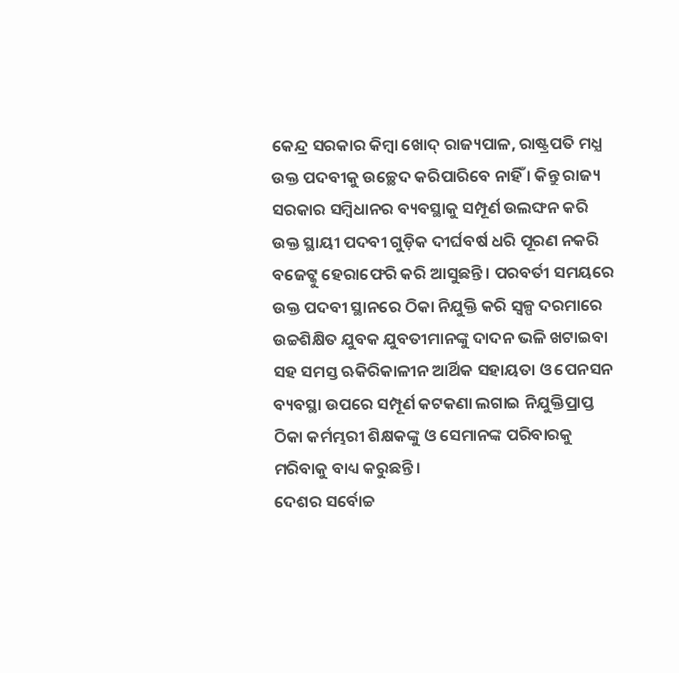କେନ୍ଦ୍ର ସରକାର କିମ୍ବା ଖୋଦ୍ ରାଜ୍ୟପାଳ, ରାଷ୍ଟ୍ରପତି ମଧ୍ଯ ଉକ୍ତ ପଦବୀକୁ ଉଚ୍ଛେଦ କରିପାରିବେ ନାହିଁ । କିନ୍ତୁ ରାଜ୍ୟ ସରକାର ସମ୍ବିଧାନର ବ୍ୟବସ୍ଥାକୁ ସମ୍ପୂର୍ଣ ଉଲଙ୍ଘନ କରି ଉକ୍ତ ସ୍ଥାୟୀ ପଦବୀ ଗୁଡ଼ିକ ଦୀର୍ଘବର୍ଷ ଧରି ପୂରଣ ନକରି ବଜେଟ୍କୁ ହେରାଫେରି କରି ଆସୁଛନ୍ତି । ପରବର୍ତୀ ସମୟରେ ଉକ୍ତ ପଦବୀ ସ୍ଥାନରେ ଠିକା ନିଯୁକ୍ତି କରି ସ୍ଵଳ୍ପ ଦରମାରେ ଉଚ୍ଚଶିକ୍ଷିତ ଯୁବକ ଯୁବତୀମାନଙ୍କୁ ଦାଦନ ଭଳି ଖଟାଇବା ସହ ସମସ୍ତ ଋକିରିକାଳୀନ ଆର୍ଥିକ ସହାୟତା ଓ ପେନସନ ବ୍ୟବସ୍ଥା ଉପରେ ସମ୍ପୂର୍ଣ କଟକଣା ଲଗାଇ ନିଯୁକ୍ତିପ୍ରାପ୍ତ ଠିକା କର୍ମମ୍ଭରୀ ଶିକ୍ଷକଙ୍କୁ ଓ ସେମାନଙ୍କ ପରିବାରକୁ ମରିବାକୁ ବାଧ୍ୟ କରୁଛନ୍ତି ।
ଦେଶର ସର୍ବୋଚ୍ଚ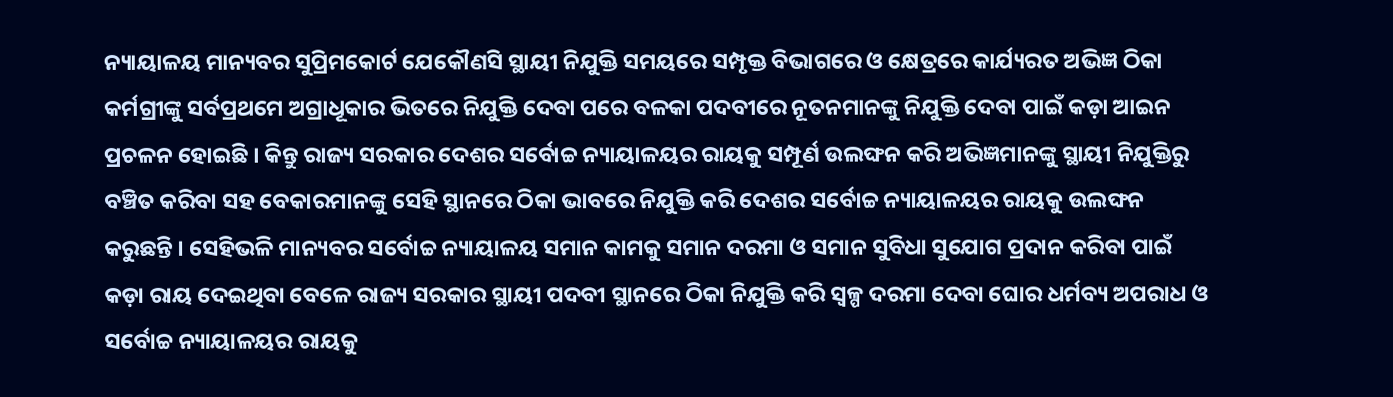ନ୍ୟାୟାଳୟ ମାନ୍ୟବର ସୁପ୍ରିମକୋର୍ଟ ଯେକୌଣସି ସ୍ଥାୟୀ ନିଯୁକ୍ତି ସମୟରେ ସମ୍ପୃକ୍ତ ବିଭାଗରେ ଓ କ୍ଷେତ୍ରରେ କାର୍ଯ୍ୟରତ ଅଭିଜ୍ଞ ଠିକା କର୍ମଗ୍ରୀଙ୍କୁ ସର୍ବପ୍ରଥମେ ଅଗ୍ରାଧୂକାର ଭିତରେ ନିଯୁକ୍ତି ଦେବା ପରେ ବଳକା ପଦବୀରେ ନୂତନମାନଙ୍କୁ ନିଯୁକ୍ତି ଦେବା ପାଇଁ କଡ଼ା ଆଇନ ପ୍ରଚଳନ ହୋଇଛି । କିନ୍ତୁ ରାଜ୍ୟ ସରକାର ଦେଶର ସର୍ବୋଚ୍ଚ ନ୍ୟାୟାଳୟର ରାୟକୁ ସମ୍ପୂର୍ଣ ଉଲଙ୍ଘନ କରି ଅଭିଜ୍ଞମାନଙ୍କୁ ସ୍ଥାୟୀ ନିଯୁକ୍ତିରୁ ବଞ୍ଚିତ କରିବା ସହ ବେକାରମାନଙ୍କୁ ସେହି ସ୍ଥାନରେ ଠିକା ଭାବରେ ନିଯୁକ୍ତି କରି ଦେଶର ସର୍ବୋଚ୍ଚ ନ୍ୟାୟାଳୟର ରାୟକୁ ଉଲଙ୍ଘନ କରୁଛନ୍ତି । ସେହିଭଳି ମାନ୍ୟବର ସର୍ବୋଚ୍ଚ ନ୍ୟାୟାଳୟ ସମାନ କାମକୁ ସମାନ ଦରମା ଓ ସମାନ ସୁବିଧା ସୁଯୋଗ ପ୍ରଦାନ କରିବା ପାଇଁ କଡ଼ା ରାୟ ଦେଇଥିବା ବେଳେ ରାଜ୍ୟ ସରକାର ସ୍ଥାୟୀ ପଦବୀ ସ୍ଥାନରେ ଠିକା ନିଯୁକ୍ତି କରି ସ୍ଵଳ୍ପ ଦରମା ଦେବା ଘୋର ଧର୍ମବ୍ୟ ଅପରାଧ ଓ ସର୍ବୋଚ୍ଚ ନ୍ୟାୟାଳୟର ରାୟକୁ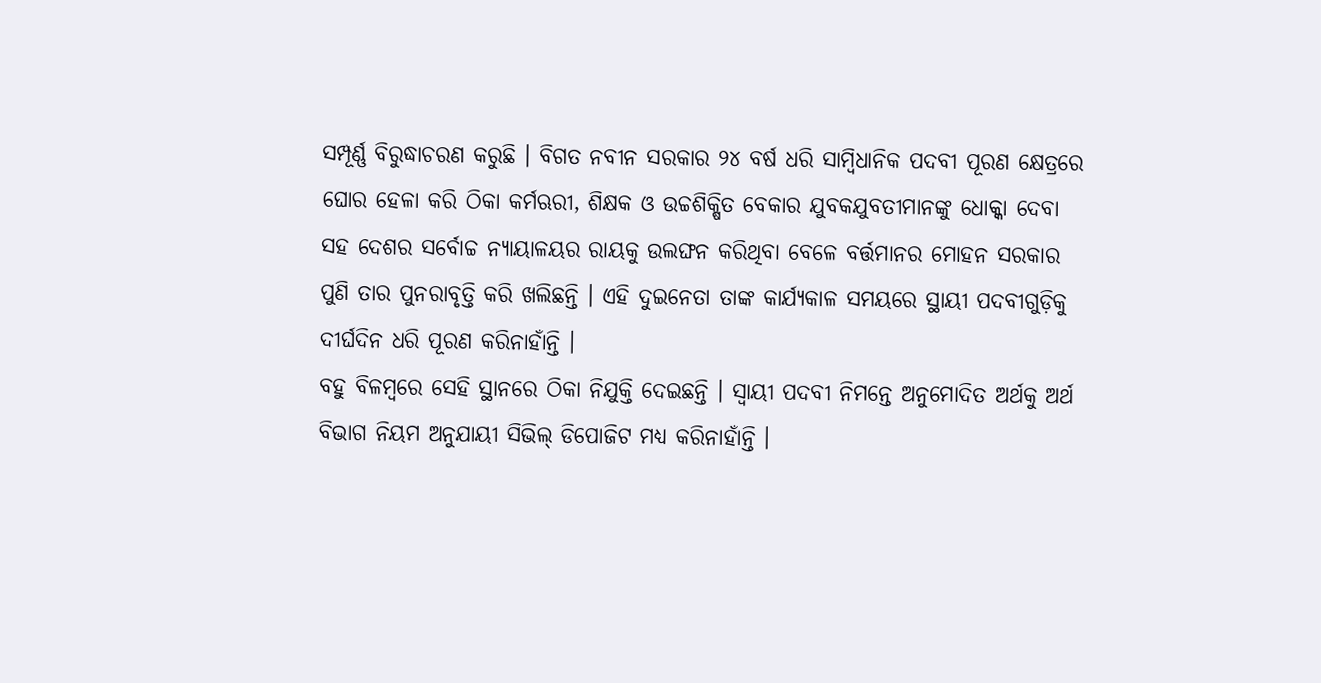ସମ୍ପୂର୍ଣ୍ଣ ବିରୁଦ୍ଧାଚରଣ କରୁଛି । ବିଗତ ନବୀନ ସରକାର ୨୪ ବର୍ଷ ଧରି ସାମ୍ବିଧାନିକ ପଦବୀ ପୂରଣ କ୍ଷେତ୍ରରେ ଘୋର ହେଳା କରି ଠିକା କର୍ମଋରୀ, ଶିକ୍ଷକ ଓ ଉଚ୍ଚଶିକ୍ଷିତ ବେକାର ଯୁବକଯୁବତୀମାନଙ୍କୁ ଧୋକ୍କା ଦେବା ସହ ଦେଶର ସର୍ବୋଚ୍ଚ ନ୍ୟାୟାଳୟର ରାୟକୁ ଉଲଙ୍ଘନ କରିଥିବା ବେଳେ ବର୍ତ୍ତମାନର ମୋହନ ସରକାର ପୁଣି ତାର ପୁନରାବୃତ୍ତି କରି ଖଲିଛନ୍ତି । ଏହି ଦୁଇନେତା ତାଙ୍କ କାର୍ଯ୍ୟକାଳ ସମୟରେ ସ୍ଥାୟୀ ପଦବୀଗୁଡ଼ିକୁ ଦୀର୍ଘଦିନ ଧରି ପୂରଣ କରିନାହାଁନ୍ତି ।
ବହୁ ବିଳମ୍ବରେ ସେହି ସ୍ଥାନରେ ଠିକା ନିଯୁକ୍ତି ଦେଇଛନ୍ତି । ସ୍ଵାୟୀ ପଦବୀ ନିମନ୍ତେ ଅନୁମୋଦିତ ଅର୍ଥକୁ ଅର୍ଥ ବିଭାଗ ନିୟମ ଅନୁଯାୟୀ ସିଭିଲ୍ ଡିପୋଜିଟ ମଧ୍ୟ କରିନାହାଁନ୍ତି ।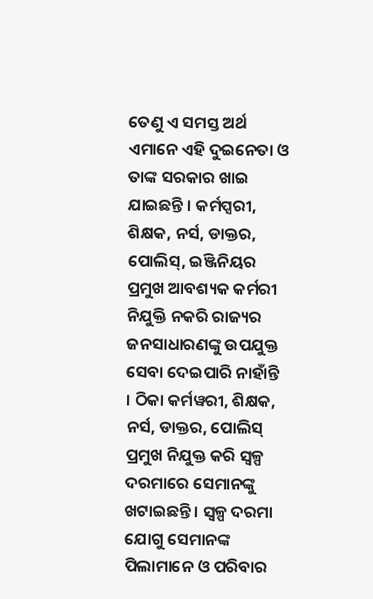ତେଣୁ ଏ ସମସ୍ତ ଅର୍ଥ ଏମାନେ ଏହି ଦୁଇନେତା ଓ ତାଙ୍କ ସରକାର ଖାଇ ଯାଇଛନ୍ତି । କର୍ମପ୍ସରୀ, ଶିକ୍ଷକ, ନର୍ସ, ଡାକ୍ତର, ପୋଲିସ୍, ଇଞ୍ଜିନିୟର ପ୍ରମୁଖ ଆବଶ୍ୟକ କର୍ମରୀ ନିଯୁକ୍ତି ନକରି ରାଜ୍ୟର ଜନସାଧାରଣଙ୍କୁ ଉପଯୁକ୍ତ ସେବା ଦେଇପାରି ନାହାଁନ୍ତି । ଠିକା କର୍ମୱରୀ, ଶିକ୍ଷକ, ନର୍ସ, ଡାକ୍ତର, ପୋଲିସ୍ ପ୍ରମୁଖ ନିଯୁକ୍ତ କରି ସ୍ଵଳ୍ପ ଦରମାରେ ସେମାନଙ୍କୁ ଖଟାଇଛନ୍ତି । ସ୍ଵଳ୍ପ ଦରମା ଯୋଗୁ ସେମାନଙ୍କ ପିଲାମାନେ ଓ ପରିବାର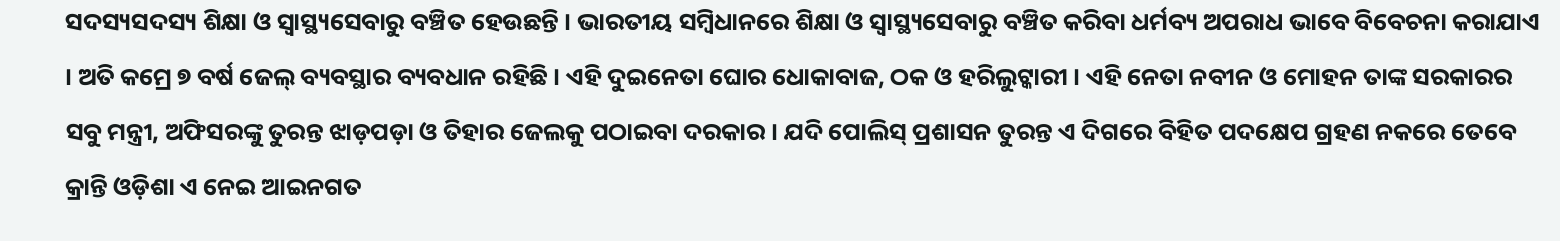ସଦସ୍ୟସଦସ୍ୟ ଶିକ୍ଷା ଓ ସ୍ୱାସ୍ଥ୍ୟସେବାରୁ ବଞ୍ଚିତ ହେଉଛନ୍ତି । ଭାରତୀୟ ସମ୍ବିଧାନରେ ଶିକ୍ଷା ଓ ସ୍ୱାସ୍ଥ୍ୟସେବାରୁ ବଞ୍ଚିତ କରିବା ଧର୍ମବ୍ୟ ଅପରାଧ ଭାବେ ବିବେଚନା କରାଯାଏ । ଅତି କମ୍ରେ ୭ ବର୍ଷ ଜେଲ୍ ବ୍ୟବସ୍ଥାର ବ୍ୟବଧାନ ରହିଛି । ଏହି ଦୁଇନେତା ଘୋର ଧୋକାବାଜ, ଠକ ଓ ହରିଲୁଟ୍କାରୀ । ଏହି ନେତା ନବୀନ ଓ ମୋହନ ତାଙ୍କ ସରକାରର ସବୁ ମନ୍ତ୍ରୀ, ଅଫିସରଙ୍କୁ ତୁରନ୍ତ ଝାଡ଼ପଡ଼ା ଓ ତିହାର ଜେଲକୁ ପଠାଇବା ଦରକାର । ଯଦି ପୋଲିସ୍ ପ୍ରଶାସନ ତୁରନ୍ତ ଏ ଦିଗରେ ବିହିତ ପଦକ୍ଷେପ ଗ୍ରହଣ ନକରେ ତେବେ କ୍ରାନ୍ତି ଓଡ଼ିଶା ଏ ନେଇ ଆଇନଗତ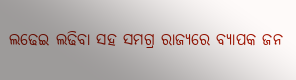ଲଢେଇ ଲଢିବା ସହ ସମଗ୍ର ରାଜ୍ୟରେ ବ୍ୟାପକ ଜନ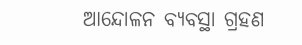ଆନ୍ଦୋଳନ ବ୍ୟବସ୍ଥା ଗ୍ରହଣ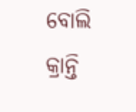ବୋଲି କ୍ରାନ୍ତି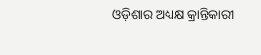ଓଡ଼ିଶାର ଅଧ୍ୟକ୍ଷ କ୍ରାନ୍ତିକାରୀ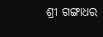ଶ୍ରୀ ଗଙ୍ଗାଧର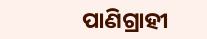ପାଣିଗ୍ରାହୀ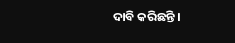ଦାବି କରିଛନ୍ତି ।